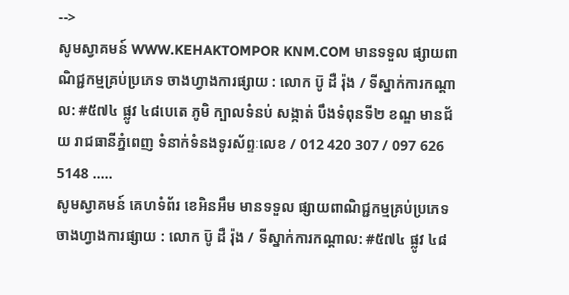-->
សូមស្វាគមន៍ WWW.KEHAKTOMPOR KNM.COM មានទទួល ផ្សាយពាណិជ្ជកម្មគ្រប់ប្រភេទ ចាងហ្វាងការផ្សាយ : លោក ប៑ូ ដឺ រ៉ុង / ទីស្នាក់ការកណ្តាល: #៥៧៤ ផ្លូវ ៤៨បេតេ ភូមិ ក្បាលទំនប់ សង្កាត់ បឹងទំពុនទី២ ខណ្ឌ មានជ័យ រាជធានីភ្នំពេញ ទំនាក់ទំនងទូរស័ព្ទៈលេខ / 012 420 307 / 097 626 5148 .....
សូមស្វាគមន៍ គេហទំព័រ ខេអិនអឹម មានទទួល ផ្សាយពាណិជ្ជកម្មគ្រប់ប្រភេទ ចាងហ្វាងការផ្សាយ : លោក ប៑ូ ដឺ រ៉ុង / ទីស្នាក់ការកណ្តាល: #៥៧៤ ផ្លូវ ៤៨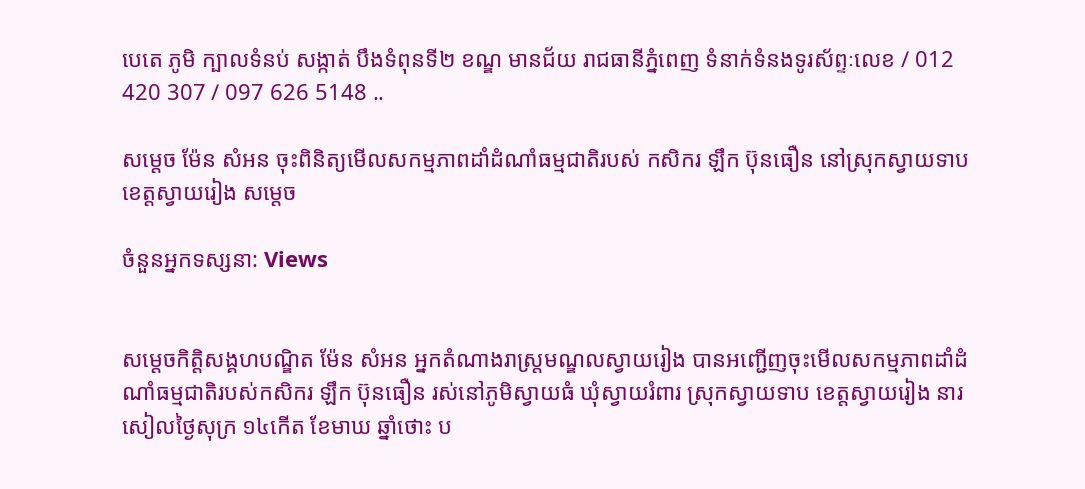បេតេ ភូមិ ក្បាលទំនប់ សង្កាត់ បឹងទំពុនទី២ ខណ្ឌ មានជ័យ រាជធានីភ្នំពេញ ទំនាក់ទំនងទូរស័ព្ទៈលេខ / 012 420 307 / 097 626 5148 ..

សម្តេច ម៉ែន សំអន ចុះពិនិត្យមើលសកម្មភាពដាំដំណាំធម្មជាតិរបស់ កសិករ ឡឹក ប៊ុនធឿន នៅស្រុកស្វាយទាប ខេត្តស្វាយរៀង សម្តេច

ចំនួនអ្នកទស្សនា: Views


សម្តេចកិត្តិសង្គហបណ្ឌិត ម៉ែន សំអន អ្នកតំណាងរាស្រ្តមណ្ឌលស្វាយរៀង បានអញ្ជើញចុះមើលសកម្មភាពដាំដំណាំធម្មជាតិរបស់កសិករ ឡឹក ប៊ុនធឿន រស់នៅភូមិស្វាយធំ ឃុំស្វាយរំពារ ស្រុកស្វាយទាប ខេត្តស្វាយរៀង នារសៀលថ្ងៃសុក្រ ១៤កើត ខែមាឃ ឆ្នាំថោះ ប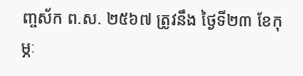ញ្ចស័ក ព.ស. ២៥៦៧ ត្រូវនឹង ថ្ងៃទី២៣ ខែកុម្ភៈ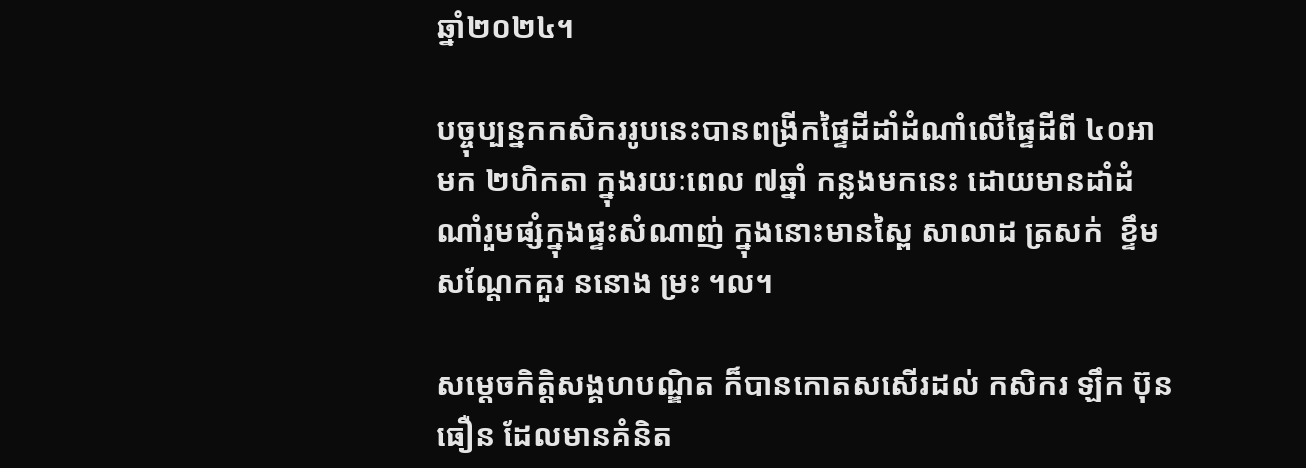ឆ្នាំ២០២៤។

បច្ចុប្បន្នកកសិកររូបនេះបានពង្រីកផ្ទៃដីដាំដំណាំលើផ្ទៃដីពី ៤០អា មក ២ហិកតា ក្នុងរយៈពេល ៧ឆ្នាំ កន្លងមកនេះ ដោយមានដាំដំណាំរួមផ្សំក្នុងផ្ទះសំណាញ់ ក្នុងនោះមានស្ពៃ សាលាដ ត្រសក់  ខ្ទឹម សណ្តែកគួរ ននោង ម្រះ ។ល។

សម្តេចកិត្តិសង្គហបណ្ឌិត ក៏បានកោតសសើរដល់ កសិករ ឡឹក ប៊ុនធឿន ដែលមានគំនិត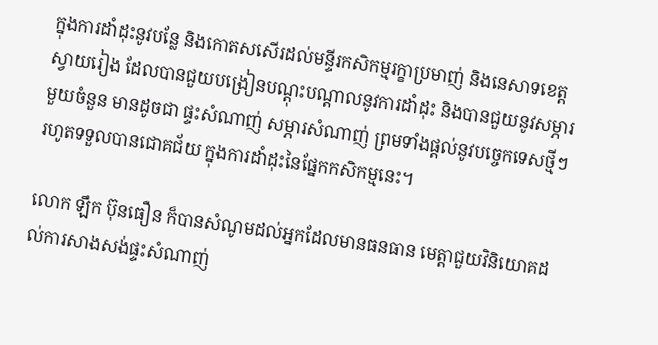ក្នុងការដាំដុះនូវបន្លែ និងកោតសសើរដល់មន្ទីរកសិកម្មរក្ខាប្រមាញ់ និងនេសាទខេត្តស្វាយរៀង ដែលបានជួយបង្រៀនបណ្ដុះបណ្ដាលនូវការដាំដុះ និងបានជួយនូវសម្ភារមួយចំនួន មានដូចជា ផ្ទះសំណាញ់ សម្ភារសំណាញ់ ព្រមទាំងផ្តល់នូវបច្ចេកទេសថ្មីៗ រហូតទទួលបានជោគជ័យ ក្នុងការដាំដុះនៃផ្នែកកសិកម្មនេះ។

លោក ឡឹក ប៊ុនធឿន ក៏បានសំណូមដល់អ្នកដែលមានធនធាន មេត្តាជួយវិនិយោគដល់ការសាងសង់ផ្ទះសំណាញ់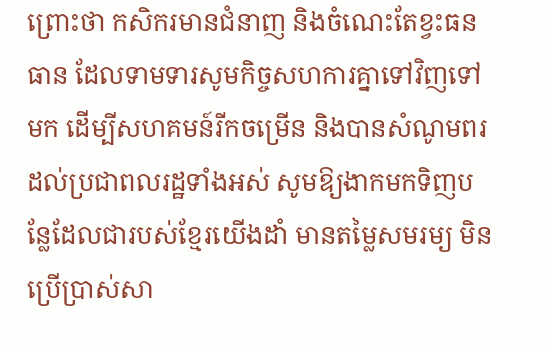ព្រោះថា កសិករមានជំនាញ និងចំណេះតែខ្វះធនធាន ដែលទាមទារសូមកិច្ចសហការគ្នាទៅវិញទៅមក ដើម្បីសហគមន៍រីកចម្រើន និងបានសំណូមពរដល់ប្រជាពលរដ្ឋទាំងអស់ សូមឱ្យងាកមកទិញបន្លែដែលជារបស់ខ្មែរយើងដាំ មានតម្លៃសមរម្យ មិនប្រើប្រាស់សា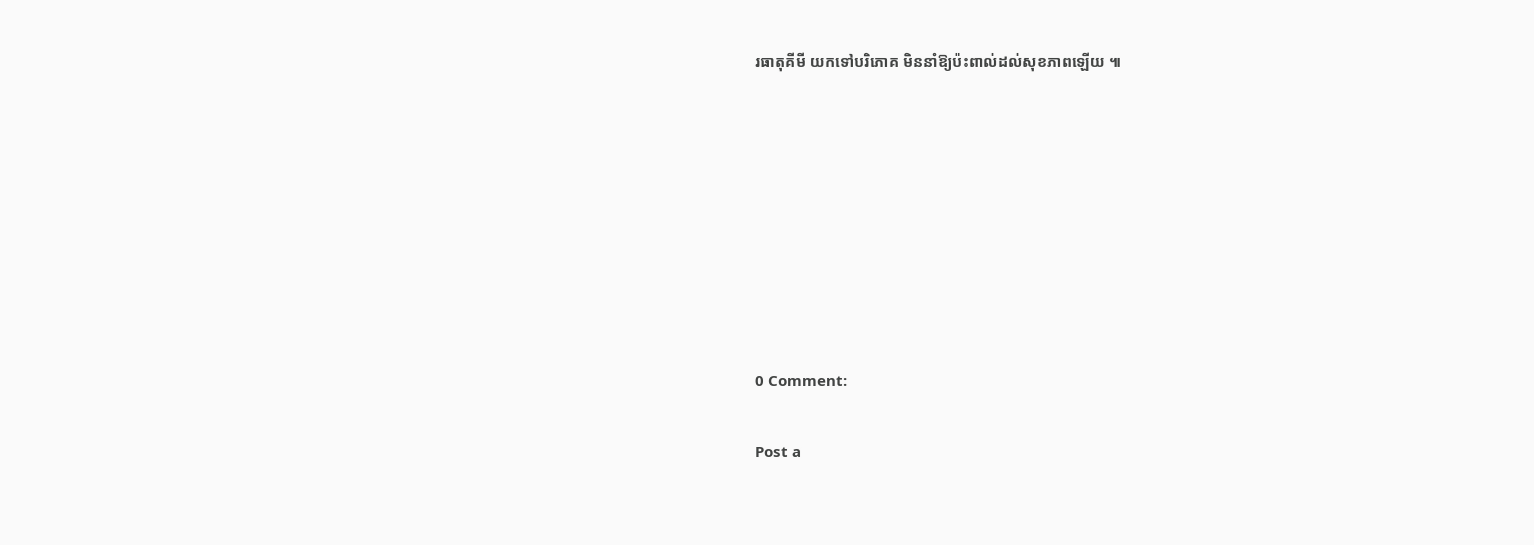រធាតុគីមី យកទៅបរិភោគ មិននាំឱ្យប៉ះពាល់ដល់សុខភាពឡើយ ៕








0 Comment:

Post a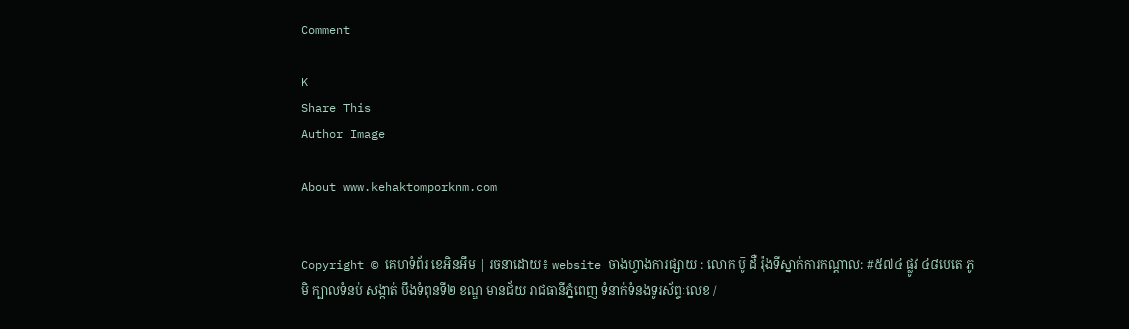Comment

K
Share This
Author Image

About www.kehaktomporknm.com


Copyright © គេហទំព័រ ខេអិនអឹម | រចនាដោយ៖ website ចាងហ្វាងការផ្សាយ : លោក ប៑ូ ដឺ រ៉ុងទីស្នាក់ការកណ្តាល: #៥៧៤ ផ្លូវ ៤៨បេតេ ភូមិ ក្បាលទំនប់ សង្កាត់ បឹងទំពុនទី២ ខណ្ឌ មានជ័យ រាជធានីភ្នំពេញ ទំនាក់ទំនងទូរស័ព្ទៈលេខ /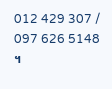012 429 307 / 097 626 5148 ។